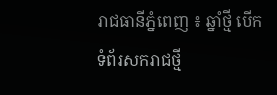រាជធានីភ្នំពេញ ៖ ឆ្នាំថ្មី បើកទំព័រសករាជថ្មី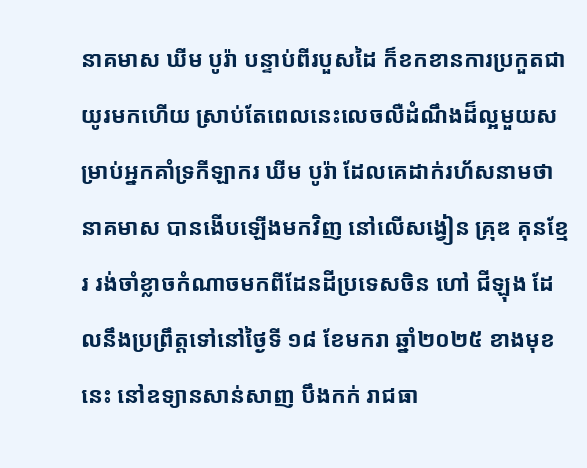នាគមាស ឃីម បូរ៉ា បន្ទាប់ពីរបួសដៃ ក៏ខកខានការប្រកួតជាយូរមកហើយ ស្រាប់តែពេលនេះលេចលឺដំណឹងដ៏ល្អមួយសម្រាប់អ្នកគាំទ្រកីឡាករ ឃីម បូរ៉ា ដែលគេដាក់រហ័សនាមថា នាគមាស បានងើបឡើងមកវិញ នៅលើសង្វៀន គ្រុឌ គុនខ្មែរ រង់ចាំខ្លាចកំណាចមកពីដែនដីប្រទេសចិន ហៅ ជីឡុង ដែលនឹងប្រព្រឹត្តទៅនៅថ្ងៃទី ១៨ ខែមករា ឆ្នាំ២០២៥ ខាងមុខនេះ នៅឧទ្យានសាន់សាញ បឹងកក់ រាជធា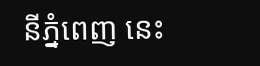នីភ្នំពេញ នេះ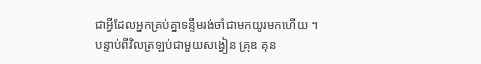ជាអ្វីដែលអ្នកគ្រប់គ្នាទន្ទឹមរង់ចាំជាមកយូរមកហើយ ។
បន្ទាប់ពីវិលត្រឡប់ជាមួយសង្វៀន គ្រុឌ គុន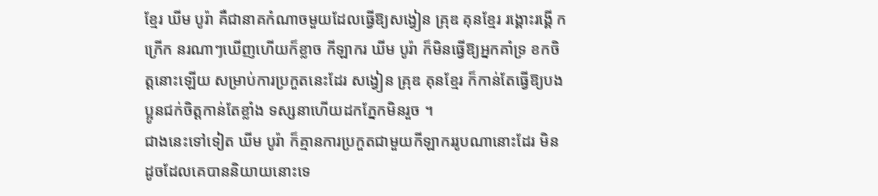ខ្មែរ ឃីម បូរ៉ា គឺជានាគកំណាចមួយដែលធ្វើឱ្យសង្វៀន គ្រុឌ គុនខ្មែរ រង្គោះរង្គើ កក្រើក នរណាៗឃើញហើយក៏ខ្លាច កីឡាករ ឃីម បូរ៉ា ក៏មិនធ្វើឱ្យអ្នកគាំទ្រ ខកចិត្តនោះឡើយ សម្រាប់ការប្រកួតនេះដែរ សង្វៀន គ្រុឌ គុនខ្មែរ ក៏កាន់តែធ្វើឱ្យបងប្អូនជក់ចិត្តកាន់តែខ្លាំង ទស្សនាហើយដកភ្នែកមិនរួច ។
ជាងនេះទៅទៀត ឃីម បូរ៉ា ក៏គ្មានការប្រកួតជាមួយកីឡាកររូបណានោះដែរ មិនដូចដែលគេបាននិយាយនោះទេ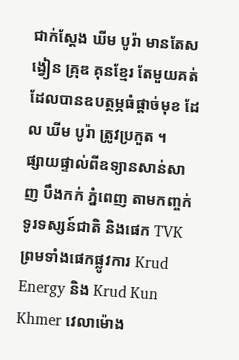ជាក់ស្តែង ឃីម បូរ៉ា មានតែសង្វៀន គ្រុឌ គុនខ្មែរ តែមួយគត់ដែលបានឧបត្ថម្ភធំផ្តាច់មុខ ដែល ឃីម បូរ៉ា ត្រូវប្រកួត ។
ផ្សាយផ្ទាល់ពីឧទ្យានសាន់សាញ បឹងកក់ ភ្នំពេញ តាមកញ្ចក់ទូរទស្សន៍ជាតិ និងផេក TVK ព្រមទាំងផេកផ្លូវការ Krud Energy និង Krud Kun Khmer វេលាម៉ោង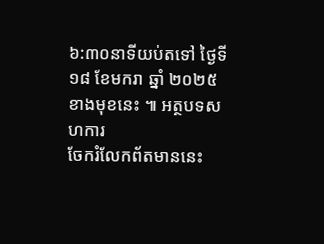៦:៣០នាទីយប់តទៅ ថ្ងៃទី ១៨ ខែមករា ឆ្នាំ ២០២៥ ខាងមុខនេះ ៕ អត្ថបទសហការ
ចែករំលែកព័តមាននេះ